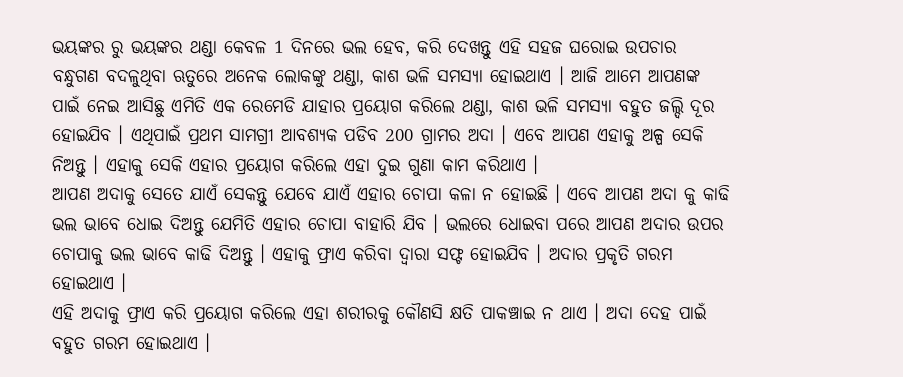ଭୟଙ୍କର ରୁ ଭୟଙ୍କର ଥଣ୍ଡା କେବଳ 1 ଦିନରେ ଭଲ ହେବ, କରି ଦେଖନ୍ତୁ ଏହି ସହଜ ଘରୋଇ ଉପଚାର
ବନ୍ଧୁଗଣ ବଦଳୁଥିବା ଋତୁରେ ଅନେକ ଲୋକଙ୍କୁ ଥଣ୍ଡା, କାଶ ଭଳି ସମସ୍ଯା ହୋଇଥାଏ । ଆଜି ଆମେ ଆପଣଙ୍କ ପାଇଁ ନେଇ ଆସିଛୁ ଏମିତି ଏକ ରେମେଡି ଯାହାର ପ୍ରୟୋଗ କରିଲେ ଥଣ୍ଡା, କାଶ ଭଳି ସମସ୍ଯା ବହୁତ ଜଲ୍ଦି ଦୂର ହୋଇଯିବ । ଏଥିପାଇଁ ପ୍ରଥମ ସାମଗ୍ରୀ ଆବଶ୍ୟକ ପଡିବ 200 ଗ୍ରାମର ଅଦା । ଏବେ ଆପଣ ଏହାକୁ ଅଳ୍ପ ସେକି ନିଅନ୍ତୁ । ଏହାକୁ ସେକି ଏହାର ପ୍ରୟୋଗ କରିଲେ ଏହା ଦୁଇ ଗୁଣା କାମ କରିଥାଏ ।
ଆପଣ ଅଦାକୁ ସେତେ ଯାଏଁ ସେକନ୍ତୁ ଯେବେ ଯାଏଁ ଏହାର ଚୋପା କଳା ନ ହୋଇଛି । ଏବେ ଆପଣ ଅଦା କୁ କାଢି ଭଲ ଭାବେ ଧୋଇ ଦିଅନ୍ତୁ ଯେମିତି ଏହାର ଚୋପା ବାହାରି ଯିବ । ଭଲରେ ଧୋଇବା ପରେ ଆପଣ ଅଦାର ଉପର ଚୋପାକୁ ଭଲ ଭାବେ କାଢି ଦିଅନ୍ତୁ । ଏହାକୁ ଫ୍ରାଏ କରିବା ଦ୍ଵାରା ସଫ୍ଟ ହୋଇଯିବ । ଅଦାର ପ୍ରକୃତି ଗରମ ହୋଇଥାଏ ।
ଏହି ଅଦାକୁ ଫ୍ରାଏ କରି ପ୍ରୟୋଗ କରିଲେ ଏହା ଶରୀରକୁ କୌଣସି କ୍ଷତି ପାକଞ୍ଚାଇ ନ ଥାଏ । ଅଦା ଦେହ ପାଇଁ ବହୁତ ଗରମ ହୋଇଥାଏ ।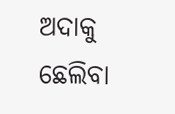ଅଦାକୁ ଛେଲିବା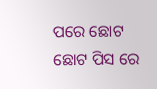ପରେ ଛୋଟ ଛୋଟ ପିସ ରେ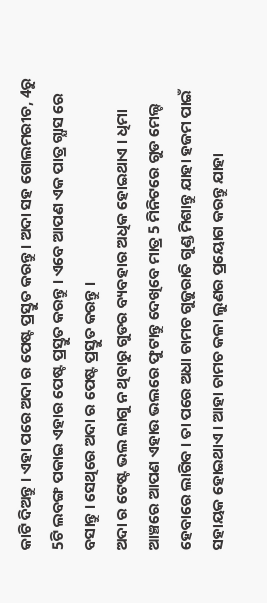କାଟି ଦିଅନ୍ତୁ । ଏହା ପରେ ଅଦା ର ପେଷ୍ଟ ପ୍ରସ୍ତୁତ କରନ୍ତୁ । ଅଦା ସହ ଗୋଲମରୀଚ, 4ରୁ 5ଟି ଲବଙ୍ଗ ପକାଇ ଏହାର ପେଷ୍ଟ ପ୍ରସ୍ତୁତ କରନ୍ତୁ । ଏବେ ଆପଣ ଏକ ପାତ୍ର ଗ୍ଯାସ ରେ ବସାନ୍ତୁ । ସେଥିରେ ଅଦା ର ପେଷ୍ଟ ପ୍ରସ୍ତୁତ କରନ୍ତୁ ।
ଅଦା ର ଟେଷ୍ଟ ଭଲ ଲାଗୁ ନ ଥିବାରୁ ଗୁଡର ବ୍ୟବହାର ଅଧିକ ହୋଇଥାଏ । ଧିମା ଆଞ୍ଚରେ ଆପଣ ଏହାଉ ଭଲରେ ଫୁଟାନ୍ତୁ ଦେଖିବେ ମାତ୍ର 5 ମିନିଟରେ ଗୁଡ ମେଲ୍ଟ ହେବାରେ ଲାଗିବ । ତା ପରେ ଅଧା ଚାମଚ ଗୁଜୁରାତି ଗୁଣ୍ଡ ମିଶାନ୍ତୁ ଯାହା ହଜମ ପାଇଁ ସହାୟକ ହୋଇଥାଏ । ଆହା ଚାମଚ କଳା ଲୁଣର ପ୍ରୟୋଗ କରନ୍ତୁ ଯାହା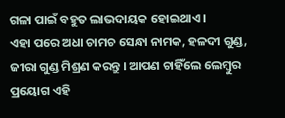ଗଳା ପାଇଁ ବହୁତ ଲାଭଦାୟକ ହୋଇଥାଏ ।
ଏହା ପରେ ଅଧା ଚାମଚ ସେନ୍ଧା ନାମକ, ହଳଦୀ ଗୁଣ୍ଡ, ଜୀରା ଗୁଣ୍ଡ ମିଶ୍ରଣ କରନ୍ତୁ । ଆପଣ ଚାହିଁଲେ ଲେମ୍ବୁର ପ୍ରୟୋଗ ଏହି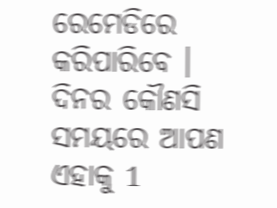ରେମେଡିରେ କରିପାରିବେ । ଦିନର କୌଣସି ସମୟରେ ଆପଣ ଏହାକୁ 1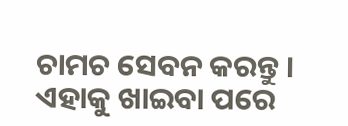ଚାମଚ ସେବନ କରନ୍ତୁ । ଏହାକୁ ଖାଇବା ପରେ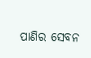ପାଣିର ସେବନ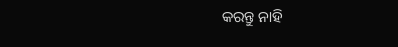କରନ୍ତୁ ନାହି